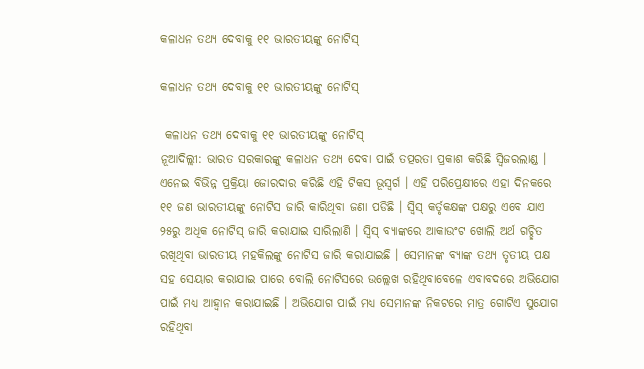କଳାଧନ ତଥ୍ୟ ଦେବାକୁ ୧୧ ଭାରତୀୟଙ୍କୁ ନୋଟିସ୍

କଳାଧନ ତଥ୍ୟ ଦେବାକୁ ୧୧ ଭାରତୀୟଙ୍କୁ ନୋଟିସ୍

 କଳାଧନ ତଥ୍ୟ ଦେବାକୁ ୧୧ ଭାରତୀୟଙ୍କୁ ନୋଟିସ୍
ନୂଆଦିଲ୍ଲୀ: ଭାରତ ସରକାରଙ୍କୁ କଳାଧନ ତଥ୍ୟ ଦେବା ପାଇଁ ତତ୍ପରତା ପ୍ରକାଶ କରିଛି ସ୍ୱିଜରଲାଣ୍ଡ । ଏନେଇ ବିଭିନ୍ନ ପ୍ରକ୍ରିୟା ଜୋରଦାର କରିଛି ଏହି ଟିକସ ଭୂସ୍ୱର୍ଗ । ଏହି ପରିପ୍ରେକ୍ଷୀରେ ଏହା ଦିନକରେ ୧୧ ଜଣ ଭାରତୀୟଙ୍କୁ ନୋଟିସ ଜାରି କାରିଥିବା ଜଣା ପଡିଛି । ସ୍ୱିସ୍ କର୍ତୃକକ୍ଷଙ୍କ ପକ୍ଷରୁ ଏବେ ଯାଏ ୨୫ରୁ ଅଧିକ ନୋଟିସ୍ ଜାରି କରାଯାଇ ସାରିଲାଣି । ସ୍ୱିସ୍ ବ୍ୟାଙ୍କରେ ଆକାଉଂଟ ଖୋଲି ଅର୍ଥ ଗଚ୍ଛିତ ରଖିଥିବା ଭାରତୀୟ ମହକିଲଙ୍କୁ ନୋଟିସ ଜାରି କରାଯାଇଛି । ସେମାନଙ୍କ ବ୍ୟାଙ୍କ ତଥ୍ୟ ତୃତୀୟ ପକ୍ଷ ସହ ସେୟାର କରାଯାଇ ପାରେ ବୋଲି ନୋଟିସରେ ଉଲ୍ଲେଖ ରହିଥିବାବେଳେ ଏବାବଦରେ ଅଭିଯୋଗ ପାଇଁ ମଧ୍ୟ ଆହ୍ୱାନ କରାଯାଇଛି । ଅଭିଯୋଗ ପାଇଁ ମଧ୍ୟ ସେମାନଙ୍କ ନିକଟରେ ମାତ୍ର ଗୋଟିଏ ସୁଯୋଗ ରହିଥିବା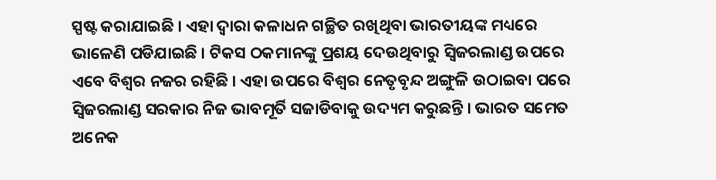ସ୍ପଷ୍ଟ କରାଯାଇଛି । ଏହା ଦ୍ୱାରା କଳାଧନ ଗଚ୍ଛିତ ରଖିଥିବା ଭାରତୀୟଙ୍କ ମଧ୍ୟରେ ଭାଳେଣି ପଡିଯାଇଛି । ଟିକସ ଠକମାନଙ୍କୁ ପ୍ରଶୟ ଦେଉଥିବାରୁ ସ୍ୱିଜରଲାଣ୍ଡ ଉପରେ ଏବେ ବିଶ୍ୱର ନଜର ରହିଛି । ଏହା ଉପରେ ବିଶ୍ୱର ନେତୃବୃନ୍ଦ ଅଙ୍ଗୁଳି ଉଠାଇବା ପରେ ସ୍ୱିଜରଲାଣ୍ଡ ସରକାର ନିଜ ଭାବମୂର୍ତି ସଜାଡିବାକୁ ଉଦ୍ୟମ କରୁଛନ୍ତି । ଭାରତ ସମେତ ଅନେକ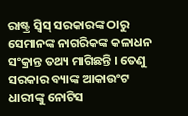ରାଷ୍ଟ୍ର ସ୍ୱିସ୍ ସରକାରଙ୍କ ଠାରୁ ସେମାନଙ୍କ ନାଗରିକଙ୍କ କଳାଧନ ସଂକ୍ରାନ୍ତ ତଥ୍ୟ ମାଗିଛନ୍ତି । ତେଣୁ ସରକାର ବ୍ୟାଙ୍କ ଆକାଉଂଟ ଧାରୀଙ୍କୁ ନୋଟିସ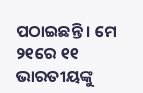ପଠାଇଛନ୍ତି । ମେ ୨୧ରେ ୧୧ ଭାରତୀୟଙ୍କୁ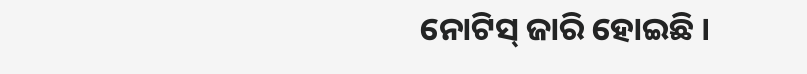ନୋଟିସ୍ ଜାରି ହୋଇଛି ।